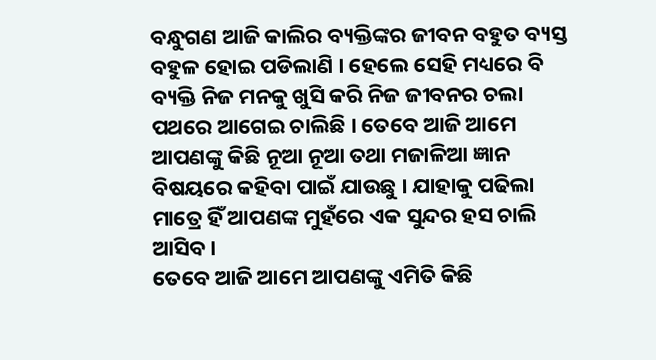ବନ୍ଧୁଗଣ ଆଜି କାଲିର ବ୍ୟକ୍ତିଙ୍କର ଜୀବନ ବହୁତ ବ୍ୟସ୍ତ ବହୁଳ ହୋଇ ପଡିଲାଣି । ହେଲେ ସେହି ମଧ୍ୟରେ ବି ବ୍ୟକ୍ତି ନିଜ ମନକୁ ଖୁସି କରି ନିଜ ଜୀବନର ଚଲା ପଥରେ ଆଗେଇ ଚାଲିଛି । ତେବେ ଆଜି ଆମେ ଆପଣଙ୍କୁ କିଛି ନୂଆ ନୂଆ ତଥା ମଜାଳିଆ ଜ୍ଞାନ ବିଷୟରେ କହିବା ପାଇଁ ଯାଉଛୁ । ଯାହାକୁ ପଢିଲା ମାତ୍ରେ ହିଁ ଆପଣଙ୍କ ମୁହଁରେ ଏକ ସୁନ୍ଦର ହସ ଚାଲି ଆସିବ ।
ତେବେ ଆଜି ଆମେ ଆପଣଙ୍କୁ ଏମିତି କିଛି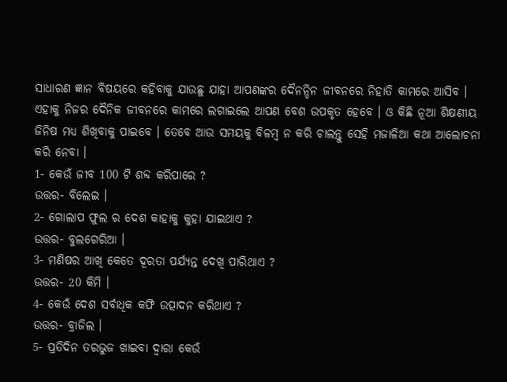ସାଧାରଣ ଜ୍ଞାନ ବିଷୟରେ କହିବାକୁ ଯାଉଛୁ ଯାହା ଆପଣଙ୍କର ଦୈନନ୍ଦିନ ଜୀବନରେ ନିହାତି କାମରେ ଆସିବ । ଏହାକୁ ନିଜର ଦୈନିକ ଜୀବନରେ କାମରେ ଲଗାଇଲେ ଆପଣ ବେଶ ଉପକୃତ ହେବେ । ଓ କିଛି ନୂଆ ଶିକ୍ଷଣୀୟ ଜିନିଷ ମଧ୍ୟ ଶିଖିବାକୁ ପାଇବେ । ତେବେ ଆଉ ସମୟକୁ ବିଳମ୍ବ ନ କରି ଚାଲନ୍ତୁ ସେହି ମଜାଳିଆ କଥା ଆଲୋଚନା କରି ନେବା ।
1- କେଉଁ ଜୀବ 100 ଟି ଶବ୍ଦ କରିପାରେ ?
ଉତ୍ତର- ବିଲେଇ ।
2- ଗୋଲାପ ଫୁଲ ର ଦେଶ କାହାକୁ କୁହା ଯାଇଥାଏ ?
ଉତ୍ତର- ବୁଲଗେରିଆ ।
3- ମଣିଷର ଆଖି କେତେ ଦୂରତା ପର୍ଯ୍ୟନ୍ତ ଦେଖି ପାରିଥାଏ ?
ଉତ୍ତର- 20 କିମି ।
4- କେଉଁ ଦେଶ ସର୍ବାଧିକ କଫି ଉତ୍ପାଦନ କରିଥାଏ ?
ଉତ୍ତର- ବ୍ରାଜିଲ ।
5- ପ୍ରତିଦିନ ତରଭୁଜ ଖାଇବା ଦ୍ଵାରା କେଉଁ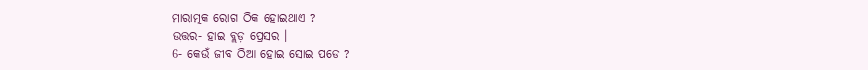ମାରାତ୍ମକ ରୋଗ ଠିକ ହୋଇଥାଏ ?
ଉତ୍ତର- ହାଇ ବ୍ଲଡ଼ ପ୍ରେସର ।
6- କେଉଁ ଜୀବ ଠିଆ ହୋଇ ସୋଇ ପଡେ ?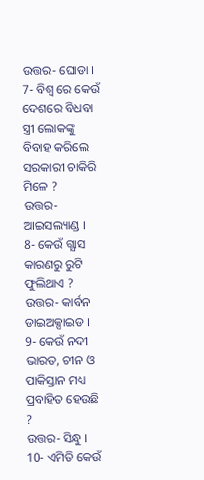ଉତ୍ତର- ଘୋଡା ।
7- ବିଶ୍ଵ ରେ କେଉଁ ଦେଶରେ ବିଧବା ସ୍ତ୍ରୀ ଲୋକଙ୍କୁ ବିବାହ କରିଲେ ସରକାରୀ ଚାକିରି ମିଳେ ?
ଉତ୍ତର- ଆଇସଲ୍ୟାଣ୍ଡ ।
8- କେଉଁ ଗ୍ଯାସ କାରଣରୁ ରୁଟି ଫୁଲିଥାଏ ?
ଉତ୍ତର- କାର୍ବନ ଡାଇଅକ୍ସାଇଡ ।
9- କେଉଁ ନଦୀ ଭାରତ, ଚୀନ ଓ ପାକିସ୍ତାନ ମଧ୍ୟ ପ୍ରବାହିତ ହେଉଛି ?
ଉତ୍ତର- ସିନ୍ଧୁ ।
10- ଏମିତି କେଉଁ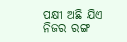ପକ୍ଷୀ ଅଛି ଯିଏ ନିଜର ରଙ୍ଗ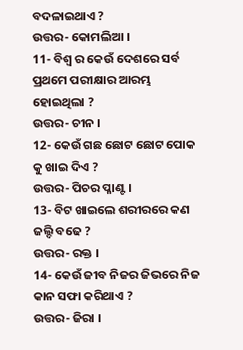ବଦଳାଇଥାଏ ?
ଉତ୍ତର- କୋମଲିଆ ।
11- ବିଶ୍ଵ ର କେଉଁ ଦେଶରେ ସର୍ବ ପ୍ରଥମେ ପରୀକ୍ଷାର ଆରମ୍ଭ ହୋଇଥିଲା ?
ଉତ୍ତର- ଚୀନ ।
12- କେଉଁ ଗଛ ଛୋଟ ଛୋଟ ପୋକ କୁ ଖାଇ ଦିଏ ?
ଉତ୍ତର- ପିଚର ପ୍ଳାଣ୍ଟ ।
13- ବିଟ ଖାଇଲେ ଶରୀରରେ କଣ ଜଲ୍ଦି ବଢେ ?
ଉତ୍ତର- ରକ୍ତ ।
14- କେଉଁ ଜୀବ ନିଜର ଜିଭରେ ନିଜ କାନ ସଫା କରିଥାଏ ?
ଉତ୍ତର- ଜିରା ।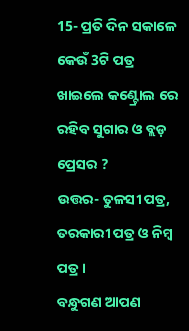15- ପ୍ରତି ଦିନ ସକାଳେ କେଉଁ 3ଟି ପତ୍ର ଖାଇଲେ କଣ୍ଟ୍ରୋଲ ରେ ରହିବ ସୁଗାର ଓ ବ୍ଲଡ଼ ପ୍ରେସର ?
ଉତ୍ତର- ତୁଳସୀ ପତ୍ର, ତରକାରୀ ପତ୍ର ଓ ନିମ୍ବ ପତ୍ର ।
ବନ୍ଧୁଗଣ ଆପଣ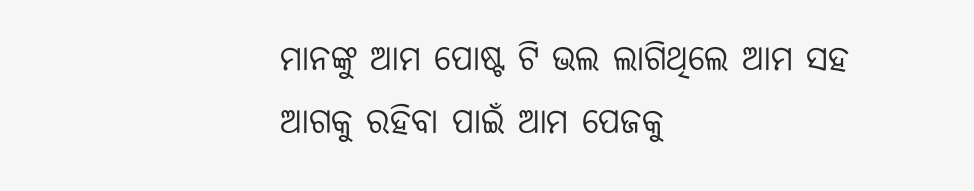ମାନଙ୍କୁ ଆମ ପୋଷ୍ଟ ଟି ଭଲ ଲାଗିଥିଲେ ଆମ ସହ ଆଗକୁ ରହିବା ପାଇଁ ଆମ ପେଜକୁ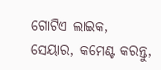ଗୋଟିଏ ଲାଇକ, ସେୟାର, କମେଣ୍ଟ କରନ୍ତୁ,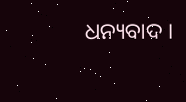ଧନ୍ୟବାଦ ।